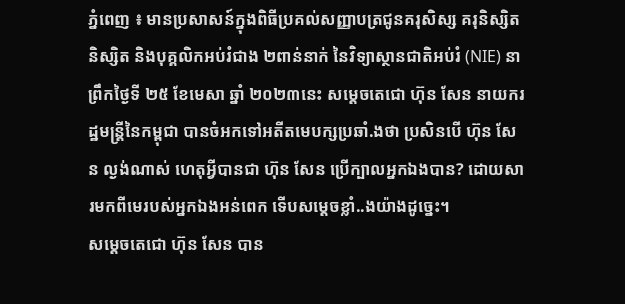ភ្នំពេញ ៖ មានប្រសាសន៍ក្នុងពិធីប្រគល់សញ្ញាបត្រជូនគរុសិស្ស គរុនិស្សិត និស្សិត និងបុគ្គលិកអប់រំជាង ២ពាន់នាក់ នៃវិទ្យាស្ថានជាតិអប់រំ (NIE) នាព្រឹកថ្ងៃទី ២៥ ខែមេសា ឆ្នាំ ២០២៣នេះ សម្ដេចតេជោ ហ៊ុន សែន នាយករដ្ឋមន្ត្រីនៃកម្ពុជា បានចំអកទៅអតីតមេបក្សប្រឆាំ.ងថា ប្រសិនបើ ហ៊ុន សែន ល្ងង់ណាស់ ហេតុអ្វីបានជា ហ៊ុន សែន ប្រើក្បាលអ្នកឯងបាន? ដោយសារមកពីមេរបស់អ្នកឯងអន់ពេក ទើបសម្ដេចខ្លាំ..ងយ៉ាងដូច្នេះ។
សម្ដេចតេជោ ហ៊ុន សែន បាន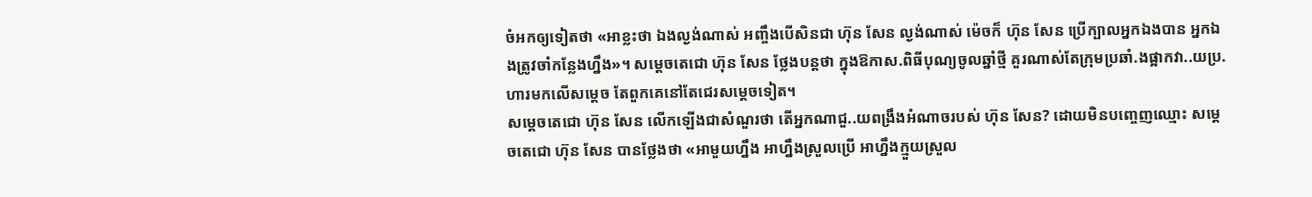ចំអកឲ្យទៀតថា «អាខ្លះថា ឯងល្ងង់ណាស់ អញ្ចឹងបើសិនជា ហ៊ុន សែន ល្ងង់ណាស់ ម៉េចក៏ ហ៊ុន សែន ប្រើក្បាលអ្នកឯងបាន អ្នកឯងត្រូវចាំកន្លែងហ្នឹង»។ សម្ដេចតេជោ ហ៊ុន សែន ថ្លែងបន្តថា ក្នុងឱកាស.ពិធីបុណ្យចូលឆ្នាំថ្មី គួរណាស់តែក្រុមប្រឆាំ.ងផ្អាកវា..យប្រ.ហារមកលើសម្ដេច តែពួកគេនៅតែជេរសម្ដេចទៀត។
សម្ដេចតេជោ ហ៊ុន សែន លើកឡើងជាសំណួរថា តើអ្នកណាជួ..យពង្រឹងអំណាចរបស់ ហ៊ុន សែន? ដោយមិនបញ្ចេញឈ្មោះ សម្ដេចតេជោ ហ៊ុន សែន បានថ្លែងថា «អាមួយហ្នឹង អាហ្នឹងស្រួលប្រើ អាហ្នឹងក្មួយស្រួល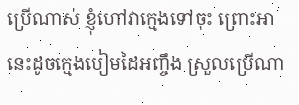ប្រើណាស់ ខ្ញុំហៅវាក្មេងទៅចុះ ព្រោះអានេះដូចក្មេងបៀមដៃអញ្ចឹង ស្រួលប្រើណា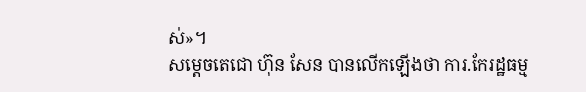ស់»។
សម្ដេចតេជោ ហ៊ុន សែន បានលើកឡើងថា ការ.កែរដ្ឋធម្ម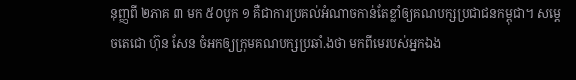នុញ្ញពី ២ភាគ ៣ មក ៥០បូក ១ គឺជាការប្រគល់អំណាចកាន់តែខ្លាំឲ្យគណបក្សប្រជាជនកម្ពុជា។ សម្ដេចតេជោ ហ៊ុន សែន ចំអកឲ្យក្រុមគណបក្សប្រឆាំ.ងថា មកពីមេរបស់អ្នកឯង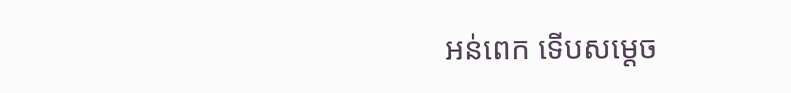អន់ពេក ទើបសម្ដេច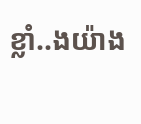ខ្លាំ..ងយ៉ាង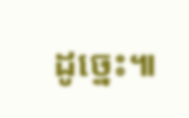ដូច្នេះ៕